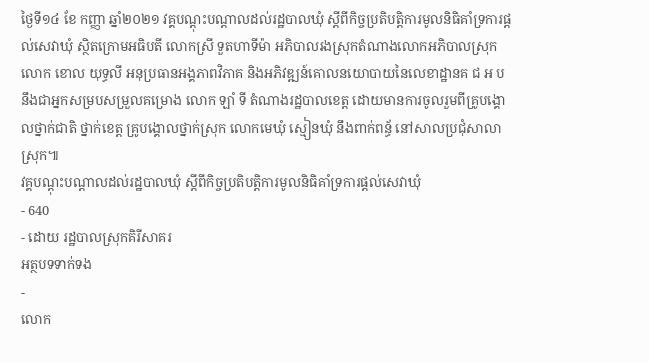ថ្ងៃទី១៤ ខែ កញ្ញា ឆ្នាំ២០២១ វគ្គបណ្ដុះបណ្ដាលដល់រដ្ឋបាលឃុំ ស្ដីពីកិច្ចប្រតិបត្តិការមូលនិធិគាំទ្រការផ្ដល់សេវាឃុំ ស្ថិតក្រោមអធិបតី លោកស្រី ទួតហាទីម៉ា អភិបាលរងស្រុកតំណាងលោកអភិបាលស្រុក លោក ខោល យុទ្ធលី អនុប្រធានអង្គភាពវិភាគ និងអភិវឌ្ឍន៍គោលនយោបាយនៃលេខាដ្ឋានគ ជ អ ប នឹងជាអ្នកសម្របសម្រួលគម្រោង លោក ឡាំ ទី តំណាងរដ្ឋបាលខេត្ត ដោយមានការចូលរួមពីគ្រូបង្គោលថ្នាក់ជាតិ ថ្នាក់ខេត្ត គ្រូបង្គោលថ្នាក់ស្រុក លោកមេឃុំ ស្មៀនឃុំ នឹងពាក់ពន្ធ័ នៅសាលប្រជុំសាលាស្រុក៕
វគ្គបណ្ដុះបណ្ដាលដល់រដ្ឋបាលឃុំ ស្ដីពីកិច្ចប្រតិបត្តិការមូលនិធិគាំទ្រការផ្ដល់សេវាឃុំ
- 640
- ដោយ រដ្ឋបាលស្រុកគិរីសាគរ
អត្ថបទទាក់ទង
-
លោក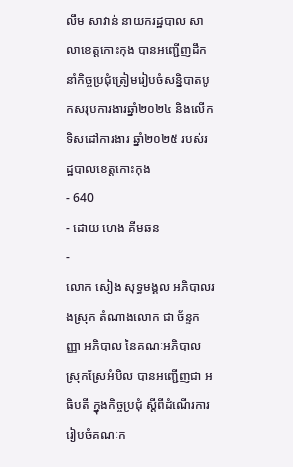លឹម សាវាន់ នាយករដ្ឋបាល សាលាខេត្តកោះកុង បានអញ្ជើញដឹកនាំកិច្ចប្រជុំត្រៀមរៀបចំសន្និបាតបូកសរុបការងារឆ្នាំ២០២៤ និងលើកទិសដៅការងារ ឆ្នាំ២០២៥ របស់រដ្ឋបាលខេត្តកោះកុង
- 640
- ដោយ ហេង គីមឆន
-
លោក សៀង សុទ្ធមង្គល អភិបាលរងស្រុក តំណាងលោក ជា ច័ន្ទកញ្ញា អភិបាល នៃគណៈអភិបាលស្រុកស្រែអំបិល បានអញ្ជើញជា អធិបតី ក្នុងកិច្ចប្រជុំ ស្តីពីដំណើរការរៀបចំគណៈក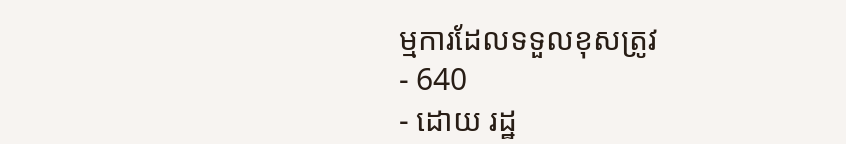ម្មការដែលទទួលខុសត្រូវ
- 640
- ដោយ រដ្ឋ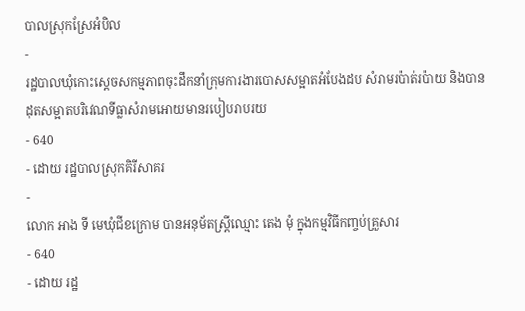បាលស្រុកស្រែអំបិល
-
រដ្ឋបាលឃុំកោះស្ដេចសកម្មភាពចុះដឹកនាំក្រុមការងារបោសសម្អាតអំបែងដប សំរាមរប៉ាត់រប៉ាយ និងបានដុតសម្អាតបរិវេណទីធ្លាសំរាមអោយមានរបៀបរាបរយ
- 640
- ដោយ រដ្ឋបាលស្រុកគិរីសាគរ
-
លោក អាង ទី មេឃុំជីខក្រោម បានអនុម័តស្ត្រីឈ្មោះ តេង មុំ ក្នុងកម្មវិធីកញ្ចប់គ្រួសារ
- 640
- ដោយ រដ្ឋ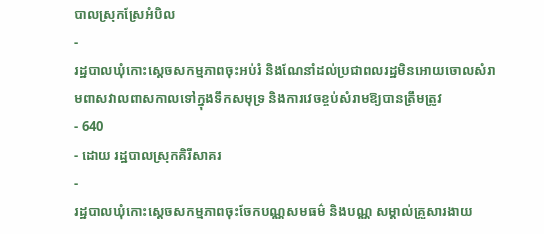បាលស្រុកស្រែអំបិល
-
រដ្ឋបាលឃុំកោះស្ដេចសកម្មភាពចុះអប់រំ និងណែនាំដល់ប្រជាពលរដ្ឋមិនអោយចោលសំរាមពាសវាលពាសកាលទៅក្នុងទឹកសមុទ្រ និងការវេចខ្ចប់សំរាមឱ្យបានត្រឹមត្រូវ
- 640
- ដោយ រដ្ឋបាលស្រុកគិរីសាគរ
-
រដ្ឋបាលឃុំកោះស្ដេចសកម្មភាពចុះចែកបណ្ណសមធម៌ និងបណ្ណ សម្គាល់គ្រួសារងាយ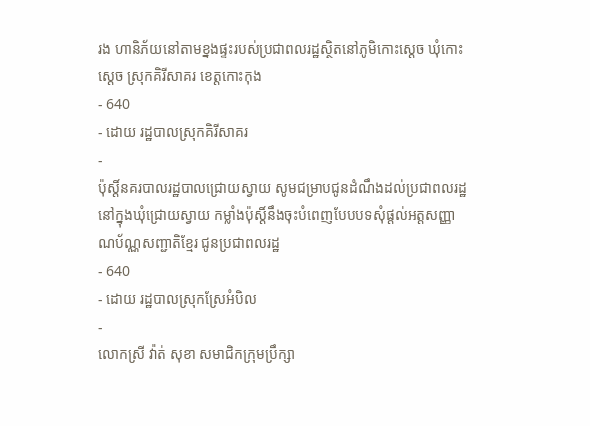រង ហានិភ័យនៅតាមខ្នងផ្ទះរបស់ប្រជាពលរដ្ឋស្ថិតនៅភូមិកោះស្ដេច ឃុំកោះស្ដេច ស្រុកគិរីសាគរ ខេត្តកោះកុង
- 640
- ដោយ រដ្ឋបាលស្រុកគិរីសាគរ
-
ប៉ុស្តិ៍នគរបាលរដ្ឋបាលជ្រោយស្វាយ សូមជម្រាបជូនដំណឹងដល់ប្រជាពលរដ្ឋនៅក្នុងឃុំជ្រោយស្វាយ កម្លាំងប៉ុស្តិ៍នឹងចុះបំពេញបែបបទសុំផ្តល់អត្តសញ្ញាណប័ណ្ណសញ្ជាតិខ្មែរ ជូនប្រជាពលរដ្ឋ
- 640
- ដោយ រដ្ឋបាលស្រុកស្រែអំបិល
-
លោកស្រី វ៉ាត់ សុខា សមាជិកក្រុមប្រឹក្សា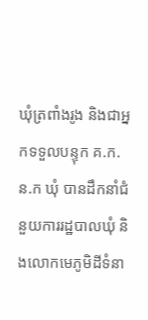ឃុំត្រពាំងរូង និងជាអ្នកទទួលបន្ទុក គ.ក.ន.ក ឃុំ បានដឹកនាំជំនួយការរដ្ឋបាលឃុំ និងលោកមេភូមិដីទំនា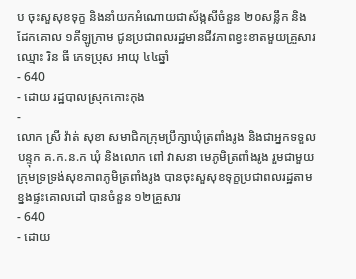ប ចុះសួសុខទុក្ខ និងនាំយកអំណោយជាស័ង្កសីចំនួន ២០សន្លឹក និងដែកគោល ១គីឡូក្រាម ជូនប្រជាពលរដ្ឋមានជីវភាពខ្វះខាតមួយគ្រួសារ ឈ្មោះ រិន ធី ភេទប្រុស អាយុ ៤៤ឆ្នាំ
- 640
- ដោយ រដ្ឋបាលស្រុកកោះកុង
-
លោក ស្រី វ៉ាត់ សុខា សមាជិកក្រុមប្រឹក្សាឃុំត្រពាំងរូង និងជាអ្នកទទួលបន្ទុក គ.ក.ន.ក ឃុំ និងលោក ពៅ វាសនា មេភូមិត្រពាំងរូង រួមជាមួយក្រុមទ្រទ្រង់សុខភាពភូមិត្រពាំងរូង បានចុះសួសុខទុក្ខប្រជាពលរដ្ឋតាមខ្នងផ្ទះគោលដៅ បានចំនួន ១២គ្រួសារ
- 640
- ដោយ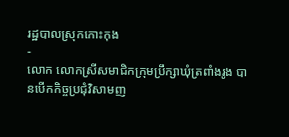រដ្ឋបាលស្រុកកោះកុង
-
លោក លោកស្រីសមាជិកក្រុមប្រឹក្សាឃុំត្រពាំងរូង បានបើកកិច្ចប្រជុំវិសាមញ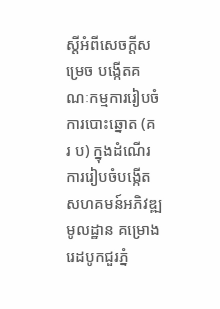ស្ដីអំពីសេចក្តីសម្រេច បង្កើតគណៈកម្មការរៀបចំការបោះឆ្នោត (គ រ ប) ក្នុងដំណើរការរៀបចំបង្កើតសហគមន៍អភិវឌ្ឍមូលដ្ឋាន គម្រោងរេដបូកជួរភ្នំ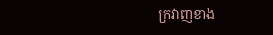ក្រវាញខាង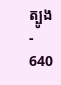ត្បូង
- 640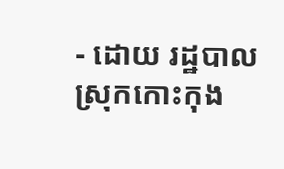- ដោយ រដ្ឋបាលស្រុកកោះកុង